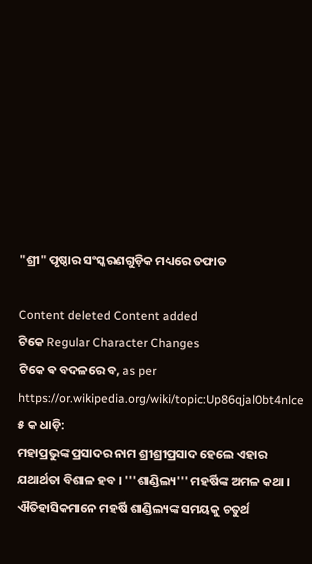"ଶ୍ରୀ" ପୃଷ୍ଠାର ସଂସ୍କରଣ‌ଗୁଡ଼ିକ ମଧ୍ୟରେ ତଫାତ

Content deleted Content added
ଟିକେ Regular Character Changes
ଟିକେ ଵ ବଦଳରେ ବ, as per https://or.wikipedia.org/wiki/topic:Up86qjal0bt4nlce
୫ କ ଧାଡ଼ି:
ମହାପ୍ରଭୁଙ୍କ ପ୍ରସାଦର ନାମ ଶ୍ରୀଶ୍ରୀପ୍ରସାଦ ହେଲେ ଏହାର ଯଥାର୍ଥତା ବିଶାଳ ହବ । '''ଶାଣ୍ଡିଲ୍ୟ''' ମହର୍ଷିଙ୍କ ଅମଳ କଥା । ଐତିହାସିକମାନେ ମହର୍ଷି ଶାଣ୍ଡିଲ୍ୟଙ୍କ ସମୟକୁ ଚତୁର୍ଥ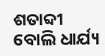ଶତାବ୍ଦୀ ବୋଲି ଧାର୍ଯ୍ୟ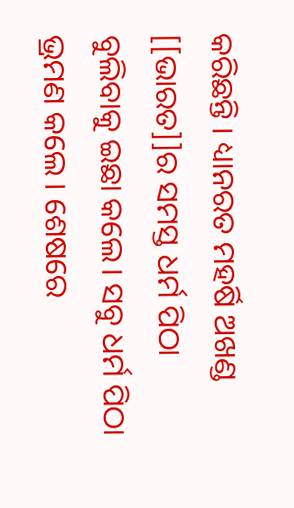କରିଛନ୍ତି । ଧ୍ୟାନରତ ମହର୍ଷି ଅଖଣ୍ଡ [[ଭାରତ]]ର ସମସ୍ତ ଧର୍ମ ପିଠା ବୁଲିବାକୁ ଇଛା କଲେ। ସବୁ ଧର୍ମ ପିଠା ଭ୍ରମଣ କଲେ । ଶେଷରେ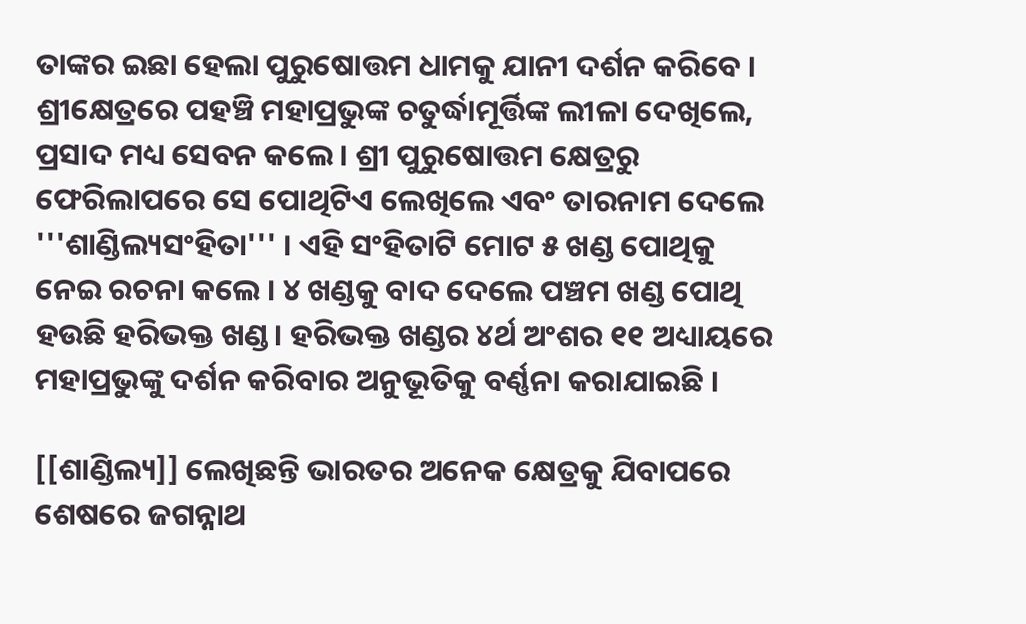ତାଙ୍କର ଇଛା ହେଲା ପୁରୁଷୋତ୍ତମ ଧାମକୁ ଯାନୀ ଦର୍ଶନ କରିବେ । ଶ୍ରୀକ୍ଷେତ୍ରରେ ପହଞ୍ଚି ମହାପ୍ରଭୁଙ୍କ ଚତୁର୍ଦ୍ଧାମୂର୍ତ୍ତିଙ୍କ ଲୀଳା ଦେଖିଲେ, ପ୍ରସାଦ ମଧ୍ୟ ସେବନ କଲେ । ଶ୍ରୀ ପୁରୁଷୋତ୍ତମ କ୍ଷେତ୍ରରୁ ଫେରିଲାପରେ ସେ ପୋଥିଟିଏ ଲେଖିଲେ ଏବଂ ତାରନାମ ଦେଲେ '''ଶାଣ୍ଡିଲ୍ୟସଂହିତା''' । ଏହି ସଂହିତାଟି ମୋଟ ୫ ଖଣ୍ଡ ପୋଥିକୁ ନେଇ ରଚନା କଲେ । ୪ ଖଣ୍ଡକୁ ବାଦ ଦେଲେ ପଞ୍ଚମ ଖଣ୍ଡ ପୋଥି ହଉଛି ହରିଭକ୍ତ ଖଣ୍ଡ। ହରିଭକ୍ତ ଖଣ୍ଡର ୪ର୍ଥ ଅଂଶର ୧୧ ଅଧ୍ୟାୟରେ ମହାପ୍ରଭୁଙ୍କୁ ଦର୍ଶନ କରିବାର ଅନୁଭୂତିକୁ ବର୍ଣ୍ଣନା କରାଯାଇଛି ।

[[ଶାଣ୍ଡିଲ୍ୟ]] ଲେଖିଛନ୍ତି ଭାରତର ଅନେକ କ୍ଷେତ୍ରକୁ ଯିବାପରେ ଶେଷରେ ଜଗନ୍ନାଥ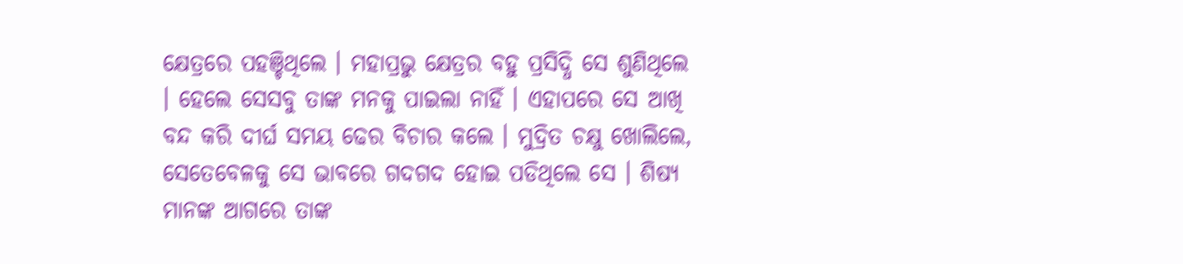କ୍ଷେତ୍ରରେ ପହଞ୍ଚିଥିଲେ । ମହାପ୍ରଭୁ କ୍ଷେତ୍ରର ବହୁ ପ୍ରସିଦ୍ଧି ସେ ଶୁଣିଥିଲେ । ହେଲେ ସେସବୁ ତାଙ୍କ ମନକୁ ପାଇଲା ନାହିଁ । ଏହାପରେ ସେ ଆଖି ବନ୍ଦ କରି ଦୀର୍ଘ ସମୟ ଢେର ବିଚାର କଲେ । ମୁଦ୍ରିତ ଚକ୍ଷୁ ଖୋଲିଲେ, ସେତେବେଳକୁ ସେ ଭାବରେ ଗଦଗଦ ହୋଇ ପଡିଥିଲେ ସେ । ଶିଷ୍ୟ ମାନଙ୍କ ଆଗରେ ତାଙ୍କ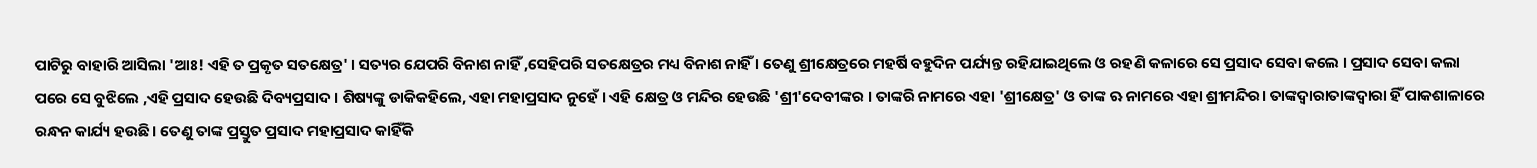ପାଟିରୁ ବାହାରି ଆସିଲା 'ଆଃ! ଏହି ତ ପ୍ରକୃତ ସତକ୍ଷେତ୍ର' । ସତ୍ୟର ଯେପରି ବିନାଶ ନାହିଁ ,ସେହିପରି ସତକ୍ଷେତ୍ରର ମଧ୍ୟ ବିନାଶ ନାହିଁ । ତେଣୁ ଶ୍ରୀକ୍ଷେତ୍ରରେ ମହର୍ଷି ବହୁଦିନ ପର୍ଯ୍ୟନ୍ତ ରହିଯାଇଥିଲେ ଓ ରହଣି କଳାରେ ସେ ପ୍ରସାଦ ସେବା କଲେ । ପ୍ରସାଦ ସେବା କଲା ପରେ ସେ ବୁଝିଲେ ,ଏହି ପ୍ରସାଦ ହେଉଛି ଦିବ୍ୟପ୍ରସାଦ । ଶିଷ୍ୟଙ୍କୁ ଡାକିକହିଲେ, ଏହା ମହାପ୍ରସାଦ ନୁହେଁ । ଏହି କ୍ଷେତ୍ର ଓ ମନ୍ଦିର ହେଉଛି 'ଶ୍ରୀ'ଦେବୀଙ୍କର । ତାଙ୍କରି ନାମରେ ଏହା 'ଶ୍ରୀକ୍ଷେତ୍ର' ଓ ତାଙ୍କ ଋ ନାମରେ ଏହା ଶ୍ରୀମନ୍ଦିର। ତାଙ୍କଦ୍ଵାରାତାଙ୍କଦ୍ବାରା ହିଁ ପାକଶାଳାରେ ରନ୍ଧନ କାର୍ଯ୍ୟ ହଉଛି । ତେଣୁ ତାଙ୍କ ପ୍ରସ୍ତୁତ ପ୍ରସାଦ ମହାପ୍ରସାଦ କାହିଁକି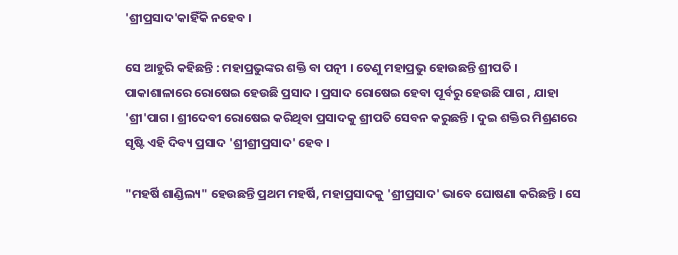'ଶ୍ରୀପ୍ରସାଦ'କାହିଁକି ନହେବ ।

ସେ ଆହୁରି କହିଛନ୍ତି : ମହାପ୍ରଭୁଙ୍କର ଶକ୍ତି ବା ପତ୍ନୀ । ତେଣୁ ମହାପ୍ରଭୁ ହୋଉଛନ୍ତି ଶ୍ରୀପତି । ପାକାଶାଳାରେ ରୋଷେଇ ହେଉଛି ପ୍ରସାଦ । ପ୍ରସାଦ ରୋଷେଇ ହେବା ପୂର୍ବରୁ ହେଉଛି ପାଗ , ଯାହା 'ଶ୍ରୀ'ପାଗ । ଶ୍ରୀଦେବୀ ରୋଷେଇ କରିଥିବା ପ୍ରସାଦକୁ ଶ୍ରୀପତି ସେବନ କରୁଛନ୍ତି । ଦୁଇ ଶକ୍ତିର ମିଶ୍ରଣରେ ସୃଷ୍ଟି ଏହି ଦିବ୍ୟ ପ୍ରସାଦ 'ଶ୍ରୀଶ୍ରୀପ୍ରସାଦ' ହେବ ।

"ମହର୍ଷି ଶାଣ୍ଡିଲ୍ୟ" ହେଉଛନ୍ତି ପ୍ରଥମ ମହର୍ଷି, ମହାପ୍ରସାଦକୁ 'ଶ୍ରୀପ୍ରସାଦ' ଭାବେ ଘୋଷଣା କରିଛନ୍ତି । ସେ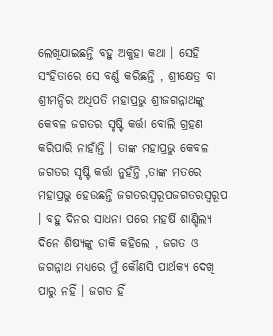ଲେଖିଯାଇଛନ୍ତି ବହୁ ଅକୁହା କଥା । ସେହି ସଂହିତାରେ ସେ ବର୍ଣ୍ଣ କରିଛନ୍ତି , ଶ୍ରୀକ୍ଷେତ୍ର ବା ଶ୍ରୀମନ୍ଦିର ଅଧିପତି ମହାପ୍ରଭୁ ଶ୍ରୀଜଗନ୍ନାଥଙ୍କୁ କେବଳ ଜଗତର ସୃଷ୍ଟି କର୍ତ୍ତା ବୋଲି ଗ୍ରହଣ କରିପାରି ନାହାଁନ୍ତି । ତାଙ୍କ ମହାପ୍ରଭୁ କେବଳ ଜଗତର ସୃଷ୍ଟି କର୍ତ୍ତା ନୁହଁନ୍ତି ,ତାଙ୍କ ମତରେ ମହାପ୍ରଭୁ ହେଉଛନ୍ତି ଜଗତରସ୍ଵରୂପଜଗତରସ୍ବରୂପ । ବହୁ ଦିନର ସାଧନା ପରେ ମହର୍ଷି ଶାଣ୍ଡିଲ୍ୟ ଦିନେ ଶିଷ୍ୟଙ୍କୁ ଡାକି କହିଲେ , ଜଗତ ଓ ଜଗନ୍ନାଥ ମଧ୍ୟରେ ମୁଁ କୌଣସି ପାର୍ଥକ୍ୟ ଦେଖି ପାରୁ ନହିଁ । ଜଗତ ହିଁ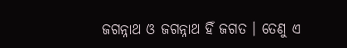ଜଗନ୍ନାଥ ଓ ଜଗନ୍ନାଥ ହିଁ ଜଗତ । ତେଣୁ ଏ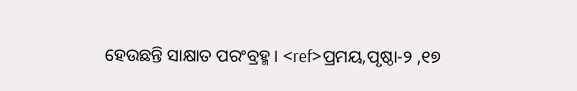ହେଉଛନ୍ତି ସାକ୍ଷାତ ପରଂବ୍ରହ୍ମ । <ref>ପ୍ରମୟ,ପୃଷ୍ଠା-୨ ,୧୭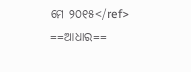ମେ ୨୦୧୫</ref>
==ଆଧାର==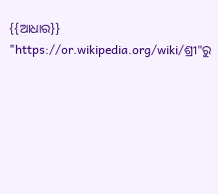{{ଆଧାର}}
"https://or.wikipedia.org/wiki/ଶ୍ରୀ"ରୁ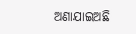ଅଣାଯାଇଅଛି